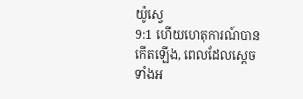យ៉ូស្វេ
9:1 ហើយហេតុការណ៍បានកើតឡើង, ពេលដែលស្ដេចទាំងអ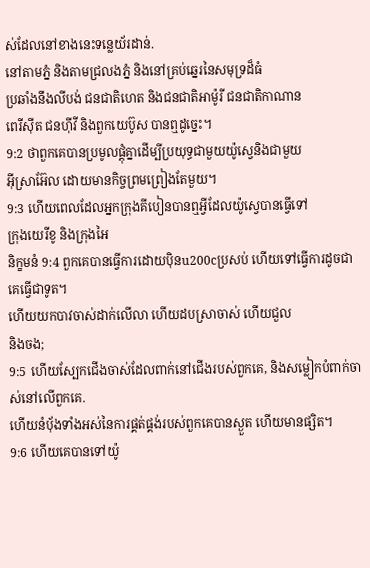ស់ដែលនៅខាងនេះទន្លេយ័រដាន់.
នៅតាមភ្នំ និងតាមជ្រលងភ្នំ និងនៅគ្រប់ឆ្នេរនៃសមុទ្រដ៏ធំ
ប្រឆាំងនឹងលីបង់ ជនជាតិហេត និងជនជាតិអាម៉ូរី ជនជាតិកាណាន
ពេរីស៊ីត ជនហ៊ីវី និងពួកយេប៊ូស បានឮដូច្នេះ។
9:2 ថាពួកគេបានប្រមូលផ្តុំគ្នាដើម្បីប្រយុទ្ធជាមួយយ៉ូស្វេនិងជាមួយ
អ៊ីស្រាអ៊ែល ដោយមានកិច្ចព្រមព្រៀងតែមួយ។
9:3 ហើយពេលដែលអ្នកក្រុងគីបៀនបានឮអ្វីដែលយ៉ូស្វេបានធ្វើទៅ
ក្រុងយេរីខូ និងក្រុងអៃ
និក្ខមនំ 9:4 ពួកគេបានធ្វើការដោយប៉ិនu200cប្រសប់ ហើយទៅធ្វើការដូចជាគេធ្វើជាទូត។
ហើយយកបាវចាស់ដាក់លើលា ហើយដបស្រាចាស់ ហើយជួល
និងចង;
9:5 ហើយស្បែកជើងចាស់ដែលពាក់នៅជើងរបស់ពួកគេ, និងសម្លៀកបំពាក់ចាស់នៅលើពួកគេ.
ហើយនំបុ័ងទាំងអស់នៃការផ្គត់ផ្គង់របស់ពួកគេបានស្ងួត ហើយមានផ្សិត។
9:6 ហើយគេបានទៅយ៉ូ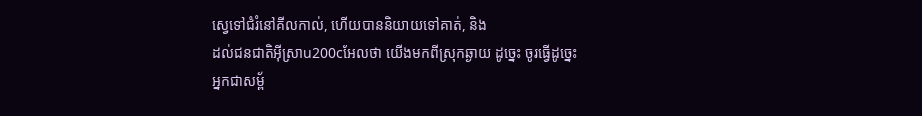ស្វេទៅជំរំនៅគីលកាល់, ហើយបាននិយាយទៅគាត់, និង
ដល់ជនជាតិអ៊ីស្រាu200cអែលថា យើងមកពីស្រុកឆ្ងាយ ដូច្នេះ ចូរធ្វើដូច្នេះ
អ្នកជាសម្ព័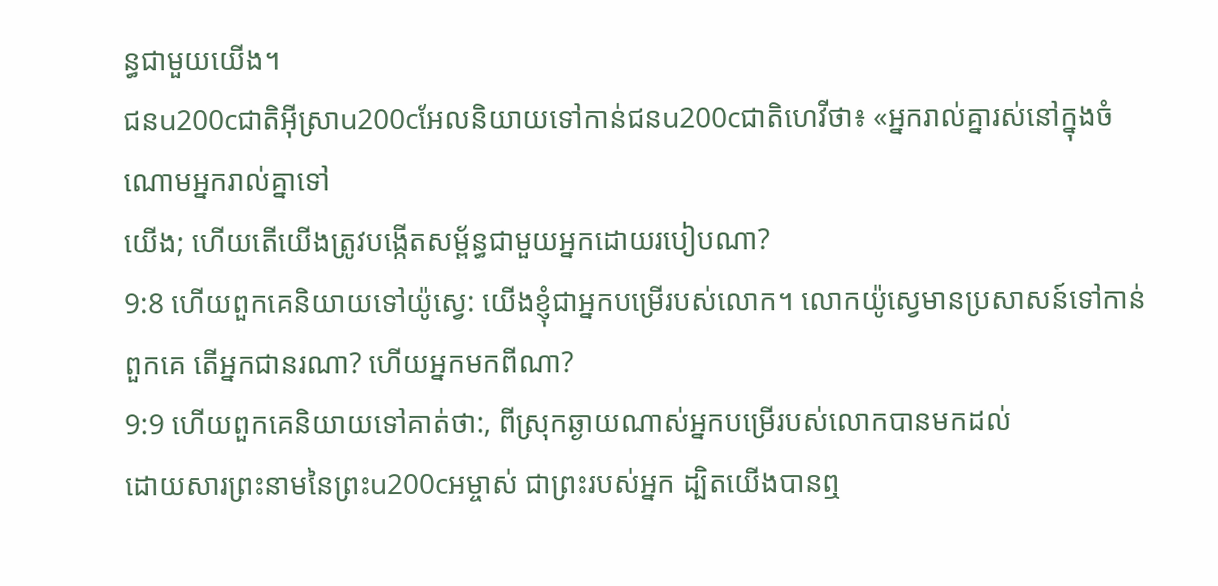ន្ធជាមួយយើង។
ជនu200cជាតិអ៊ីស្រាu200cអែលនិយាយទៅកាន់ជនu200cជាតិហេវីថា៖ «អ្នករាល់គ្នារស់នៅក្នុងចំណោមអ្នករាល់គ្នាទៅ
យើង; ហើយតើយើងត្រូវបង្កើតសម្ព័ន្ធជាមួយអ្នកដោយរបៀបណា?
9:8 ហើយពួកគេនិយាយទៅយ៉ូស្វេ: យើងខ្ញុំជាអ្នកបម្រើរបស់លោក។ លោកយ៉ូស្វេមានប្រសាសន៍ទៅកាន់
ពួកគេ តើអ្នកជានរណា? ហើយអ្នកមកពីណា?
9:9 ហើយពួកគេនិយាយទៅគាត់ថា:, ពីស្រុកឆ្ងាយណាស់អ្នកបម្រើរបស់លោកបានមកដល់
ដោយសារព្រះនាមនៃព្រះu200cអម្ចាស់ ជាព្រះរបស់អ្នក ដ្បិតយើងបានឮ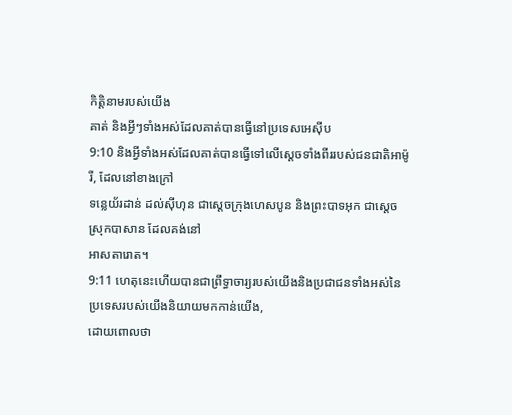កិត្តិនាមរបស់យើង
គាត់ និងអ្វីៗទាំងអស់ដែលគាត់បានធ្វើនៅប្រទេសអេស៊ីប
9:10 និងអ្វីទាំងអស់ដែលគាត់បានធ្វើទៅលើស្ដេចទាំងពីររបស់ជនជាតិអាម៉ូរី, ដែលនៅខាងក្រៅ
ទន្លេយ័រដាន់ ដល់ស៊ីហុន ជាស្ដេចក្រុងហេសបូន និងព្រះបាទអុក ជាស្ដេចស្រុកបាសាន ដែលគង់នៅ
អាសតារោត។
9:11 ហេតុនេះហើយបានជាព្រឹទ្ធាចារ្យរបស់យើងនិងប្រជាជនទាំងអស់នៃប្រទេសរបស់យើងនិយាយមកកាន់យើង,
ដោយពោលថា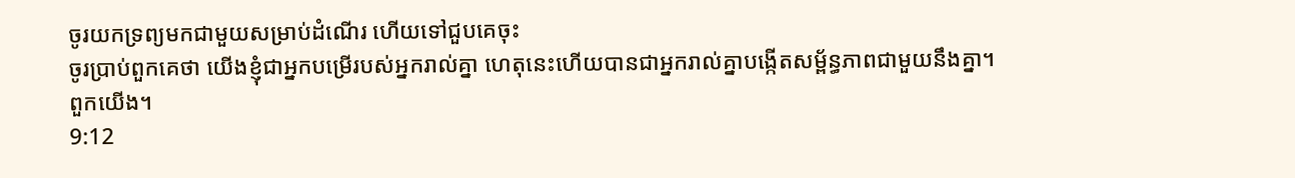ចូរយកទ្រព្យមកជាមួយសម្រាប់ដំណើរ ហើយទៅជួបគេចុះ
ចូរប្រាប់ពួកគេថា យើងខ្ញុំជាអ្នកបម្រើរបស់អ្នករាល់គ្នា ហេតុនេះហើយបានជាអ្នករាល់គ្នាបង្កើតសម្ព័ន្ធភាពជាមួយនឹងគ្នា។
ពួកយើង។
9:12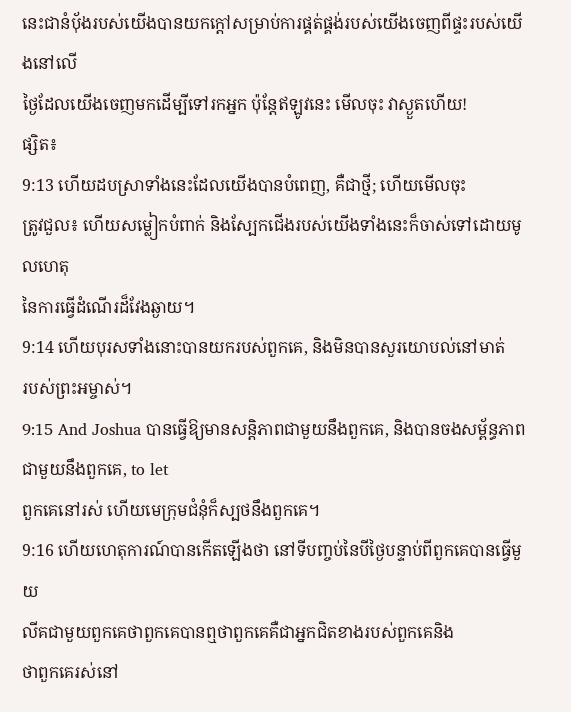នេះជានំបុ័ងរបស់យើងបានយកក្តៅសម្រាប់ការផ្គត់ផ្គង់របស់យើងចេញពីផ្ទះរបស់យើងនៅលើ
ថ្ងៃដែលយើងចេញមកដើម្បីទៅរកអ្នក ប៉ុន្តែឥឡូវនេះ មើលចុះ វាស្ងួតហើយ!
ផ្សិត៖
9:13 ហើយដបស្រាទាំងនេះដែលយើងបានបំពេញ, គឺជាថ្មី; ហើយមើលចុះ
ត្រូវជួល៖ ហើយសម្លៀកបំពាក់ និងស្បែកជើងរបស់យើងទាំងនេះក៏ចាស់ទៅដោយមូលហេតុ
នៃការធ្វើដំណើរដ៏វែងឆ្ងាយ។
9:14 ហើយបុរសទាំងនោះបានយករបស់ពួកគេ, និងមិនបានសួរយោបល់នៅមាត់
របស់ព្រះអម្ចាស់។
9:15 And Joshua បានធ្វើឱ្យមានសន្តិភាពជាមួយនឹងពួកគេ, និងបានចងសម្ព័ន្ធភាពជាមួយនឹងពួកគេ, to let
ពួកគេនៅរស់ ហើយមេក្រុមជំនុំក៏ស្បថនឹងពួកគេ។
9:16 ហើយហេតុការណ៍បានកើតឡើងថា នៅទីបញ្ចប់នៃបីថ្ងៃបន្ទាប់ពីពួកគេបានធ្វើមួយ
លីគជាមួយពួកគេថាពួកគេបានឮថាពួកគេគឺជាអ្នកជិតខាងរបស់ពួកគេនិង
ថាពួកគេរស់នៅ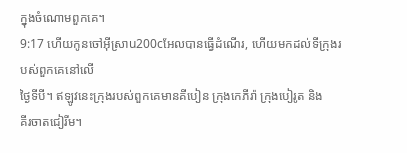ក្នុងចំណោមពួកគេ។
9:17 ហើយកូនចៅអ៊ីស្រាu200cអែលបានធ្វើដំណើរ, ហើយមកដល់ទីក្រុងរបស់ពួកគេនៅលើ
ថ្ងៃទីបី។ ឥឡូវនេះក្រុងរបស់ពួកគេមានគីបៀន ក្រុងកេភីរ៉ា ក្រុងបៀរូត និង
គីរចាតជៀរីម។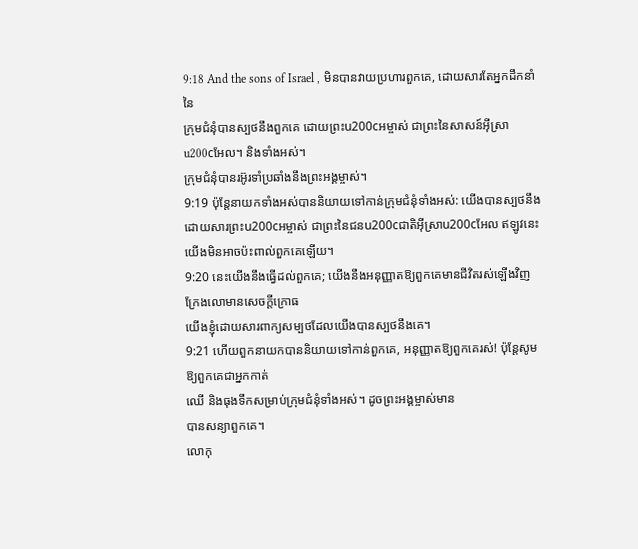9:18 And the sons of Israel , មិនបានវាយប្រហារពួកគេ, ដោយសារតែអ្នកដឹកនាំនៃ
ក្រុមជំនុំបានស្បថនឹងពួកគេ ដោយព្រះu200cអម្ចាស់ ជាព្រះនៃសាសន៍អ៊ីស្រាu200cអែល។ និងទាំងអស់។
ក្រុមជំនុំបានរអ៊ូរទាំប្រឆាំងនឹងព្រះអង្គម្ចាស់។
9:19 ប៉ុន្តែនាយកទាំងអស់បាននិយាយទៅកាន់ក្រុមជំនុំទាំងអស់: យើងបានស្បថនឹង
ដោយសារព្រះu200cអម្ចាស់ ជាព្រះនៃជនu200cជាតិអ៊ីស្រាu200cអែល ឥឡូវនេះ យើងមិនអាចប៉ះពាល់ពួកគេឡើយ។
9:20 នេះយើងនឹងធ្វើដល់ពួកគេ; យើងនឹងអនុញ្ញាតឱ្យពួកគេមានជីវិតរស់ឡើងវិញ ក្រែងលោមានសេចក្ដីក្រោធ
យើងខ្ញុំដោយសារពាក្យសម្បថដែលយើងបានស្បថនឹងគេ។
9:21 ហើយពួកនាយកបាននិយាយទៅកាន់ពួកគេ, អនុញ្ញាតឱ្យពួកគេរស់! ប៉ុន្តែសូមឱ្យពួកគេជាអ្នកកាត់
ឈើ និងធុងទឹកសម្រាប់ក្រុមជំនុំទាំងអស់។ ដូចព្រះអង្គម្ចាស់មាន
បានសន្យាពួកគេ។
លោកុ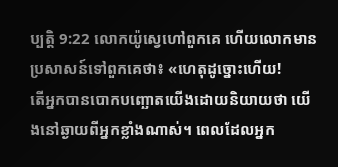ប្បត្តិ 9:22 លោកយ៉ូស្វេហៅពួកគេ ហើយលោកមានប្រសាសន៍ទៅពួកគេថា៖ «ហេតុដូច្នោះហើយ!
តើអ្នកបានបោកបញ្ឆោតយើងដោយនិយាយថា យើងនៅឆ្ងាយពីអ្នកខ្លាំងណាស់។ ពេលដែលអ្នក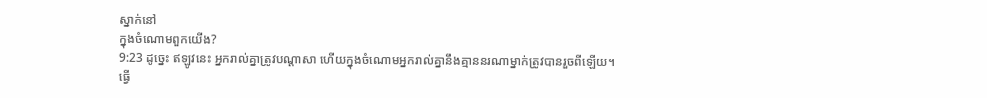ស្នាក់នៅ
ក្នុងចំណោមពួកយើង?
9:23 ដូច្នេះ ឥឡូវនេះ អ្នករាល់គ្នាត្រូវបណ្ដាសា ហើយក្នុងចំណោមអ្នករាល់គ្នានឹងគ្មាននរណាម្នាក់ត្រូវបានរួចពីឡើយ។
ធ្វើ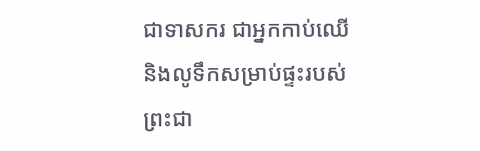ជាទាសករ ជាអ្នកកាប់ឈើ និងលូទឹកសម្រាប់ផ្ទះរបស់
ព្រះជា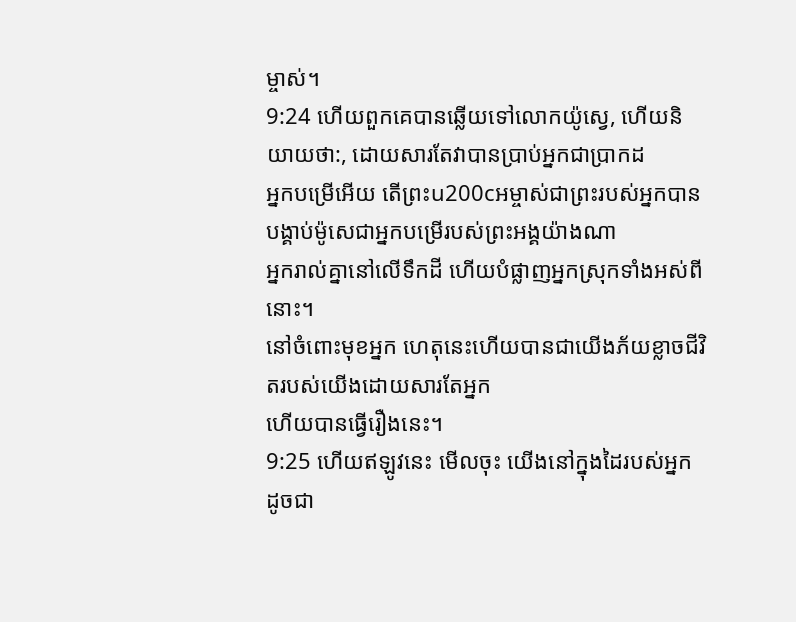ម្ចាស់។
9:24 ហើយពួកគេបានឆ្លើយទៅលោកយ៉ូស្វេ, ហើយនិយាយថា:, ដោយសារតែវាបានប្រាប់អ្នកជាប្រាកដ
អ្នកបម្រើអើយ តើព្រះu200cអម្ចាស់ជាព្រះរបស់អ្នកបានបង្គាប់ម៉ូសេជាអ្នកបម្រើរបស់ព្រះអង្គយ៉ាងណា
អ្នករាល់គ្នានៅលើទឹកដី ហើយបំផ្លាញអ្នកស្រុកទាំងអស់ពីនោះ។
នៅចំពោះមុខអ្នក ហេតុនេះហើយបានជាយើងភ័យខ្លាចជីវិតរបស់យើងដោយសារតែអ្នក
ហើយបានធ្វើរឿងនេះ។
9:25 ហើយឥឡូវនេះ មើលចុះ យើងនៅក្នុងដៃរបស់អ្នក ដូចជា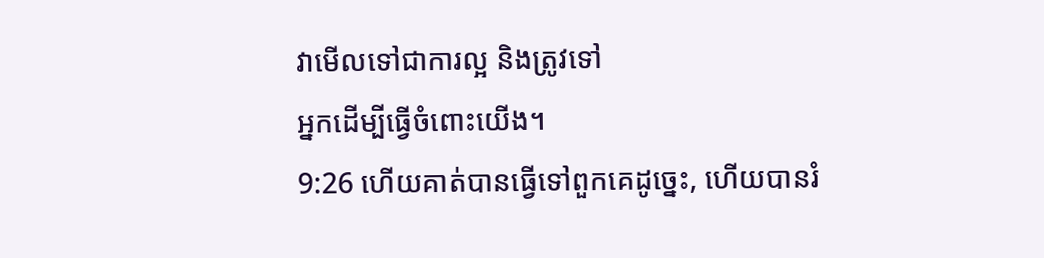វាមើលទៅជាការល្អ និងត្រូវទៅ
អ្នកដើម្បីធ្វើចំពោះយើង។
9:26 ហើយគាត់បានធ្វើទៅពួកគេដូច្នេះ, ហើយបានរំ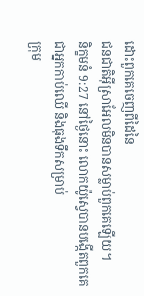ដោះពួកគេចេញពីដៃនៃ
ជនជាតិអ៊ីស្រាអែលមិនបានសម្លាប់ពួកគេឡើយ។
និក្ខមនំ 9:27 នៅថ្ងៃនោះ លោកយ៉ូស្វេបានបង្កើតពួកគេជាអ្នកកាប់ឈើ និងធុងទឹកសម្រាប់
ក្រុម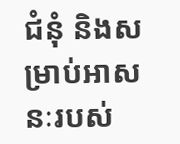ជំនុំ និងសម្រាប់អាសនៈរបស់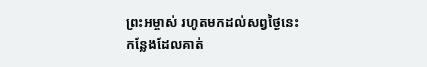ព្រះអម្ចាស់ រហូតមកដល់សព្វថ្ងៃនេះ
កន្លែងដែលគាត់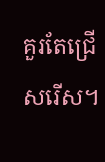គួរតែជ្រើសរើស។